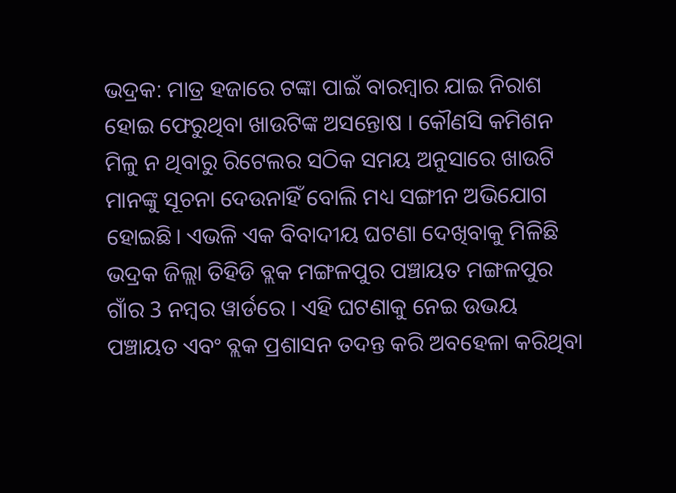ଭଦ୍ରକ: ମାତ୍ର ହଜାରେ ଟଙ୍କା ପାଇଁ ବାରମ୍ବାର ଯାଇ ନିରାଶ ହୋଇ ଫେରୁଥିବା ଖାଉଟିଙ୍କ ଅସନ୍ତୋଷ । କୌଣସି କମିଶନ ମିଳୁ ନ ଥିବାରୁ ରିଟେଲର ସଠିକ ସମୟ ଅନୁସାରେ ଖାଉଟି ମାନଙ୍କୁ ସୂଚନା ଦେଉନାହିଁ ବୋଲି ମଧ୍ୟ ସଙ୍ଗୀନ ଅଭିଯୋଗ ହୋଇଛି। ଏଭଳି ଏକ ବିବାଦୀୟ ଘଟଣା ଦେଖିବାକୁ ମିଳିଛି ଭଦ୍ରକ ଜିଲ୍ଲା ତିହିଡି ବ୍ଲକ ମଙ୍ଗଳପୁର ପଞ୍ଚାୟତ ମଙ୍ଗଳପୁର ଗାଁର 3 ନମ୍ବର ୱାର୍ଡରେ । ଏହି ଘଟଣାକୁ ନେଇ ଉଭୟ ପଞ୍ଚାୟତ ଏବଂ ବ୍ଲକ ପ୍ରଶାସନ ତଦନ୍ତ କରି ଅବହେଳା କରିଥିବା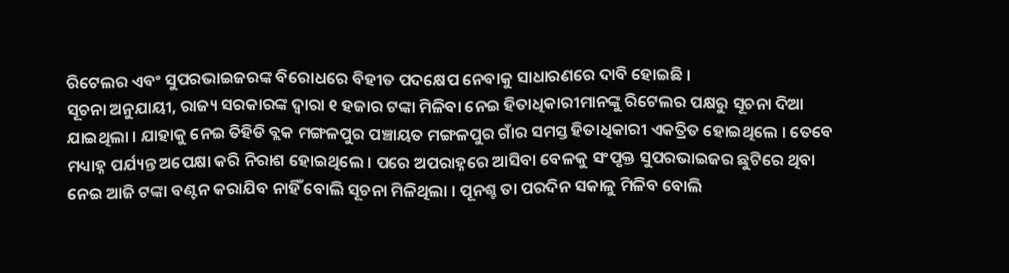ରିଟେଲର ଏବଂ ସୁପରଭାଇଜରଙ୍କ ବିରୋଧରେ ବିହୀତ ପଦକ୍ଷେପ ନେବାକୁ ସାଧାରଣରେ ଦାବି ହୋଇଛି ।
ସୂଚନା ଅନୁଯାୟୀ, ରାଜ୍ୟ ସରକାରଙ୍କ ଦ୍ବାରା ୧ ହଜାର ଟଙ୍କା ମିଳିବା ନେଇ ହିତାଧିକାରୀମାନଙ୍କୁ ରିଟେଲର ପକ୍ଷରୁ ସୂଚନା ଦିଆ ଯାଇଥିଲା । ଯାହାକୁ ନେଇ ତିହିଡି ବ୍ଲକ ମଙ୍ଗଳପୁର ପଞ୍ଚାୟତ ମଙ୍ଗଳପୁର ଗାଁର ସମସ୍ତ ହିତାଧିକାରୀ ଏକତ୍ରିତ ହୋଇଥିଲେ । ତେବେ ମଧ୍ୟାହ୍ନ ପର୍ଯ୍ୟନ୍ତ ଅପେକ୍ଷା କରି ନିରାଶ ହୋଇଥିଲେ । ପରେ ଅପରାହ୍ନରେ ଆସିବା ବେଳକୁ ସଂପୃକ୍ତ ସୁପରଭାଇଜର ଛୁଟିରେ ଥିବା ନେଇ ଆଜି ଟଙ୍କା ବଣ୍ଟନ କରାଯିବ ନାହିଁ ବୋଲି ସୂଚନା ମିଳିଥିଲା । ପୂନଶ୍ଚ ତା ପରଦିନ ସକାଳୁ ମିଳିବ ବୋଲି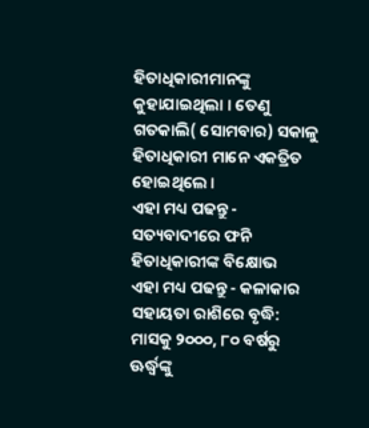ହିତାଧିକାରୀମାନଙ୍କୁ କୁହାଯାଇଥିଲା । ତେଣୁ ଗତକାଲି( ସୋମବାର) ସକାଳୁ ହିତାଧିକାରୀ ମାନେ ଏକତ୍ରିତ ହୋଇଥିଲେ ।
ଏହା ମଧ୍ୟ ପଢନ୍ତୁ - ସତ୍ୟବାଦୀରେ ଫନି ହିତାଧିକାରୀଙ୍କ ବିକ୍ଷୋଭ
ଏହା ମଧ୍ୟ ପଢନ୍ତୁ - କଳାକାର ସହାୟତା ରାଶିରେ ବୃଦ୍ଧି: ମାସକୁ ୨୦୦୦, ୮୦ ବର୍ଷରୁ ଊର୍ଦ୍ଧ୍ବଙ୍କୁ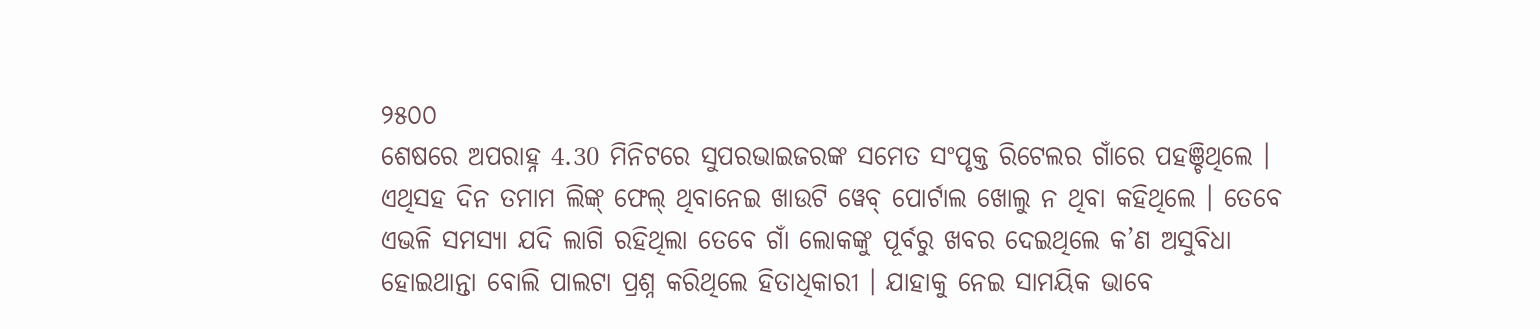୨୫୦୦
ଶେଷରେ ଅପରାହ୍ନ 4.30 ମିନିଟରେ ସୁପରଭାଇଜରଙ୍କ ସମେତ ସଂପୃକ୍ତ ରିଟେଲର ଗାଁରେ ପହଞ୍ଚିଥିଲେ । ଏଥିସହ ଦିନ ତମାମ ଲିଙ୍କ୍ ଫେଲ୍ ଥିବାନେଇ ଖାଉଟି ୱେବ୍ ପୋର୍ଟାଲ ଖୋଲୁ ନ ଥିବା କହିଥିଲେ । ତେବେ ଏଭଳି ସମସ୍ୟା ଯଦି ଲାଗି ରହିଥିଲା ତେବେ ଗାଁ ଲୋକଙ୍କୁ ପୂର୍ବରୁ ଖବର ଦେଇଥିଲେ କ’ଣ ଅସୁବିଧା ହୋଇଥାନ୍ତା ବୋଲି ପାଲଟା ପ୍ରଶ୍ନ କରିଥିଲେ ହିତାଧିକାରୀ । ଯାହାକୁ ନେଇ ସାମୟିକ ଭାବେ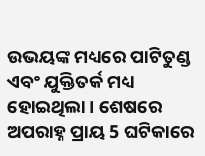ଉଭୟଙ୍କ ମଧ୍ୟରେ ପାଟିତୁଣ୍ଡ ଏବଂ ଯୁକ୍ତିତର୍କ ମଧ୍ୟ ହୋଇଥିଲା । ଶେଷରେ ଅପରାହ୍ନ ପ୍ରାୟ 5 ଘଟିକାରେ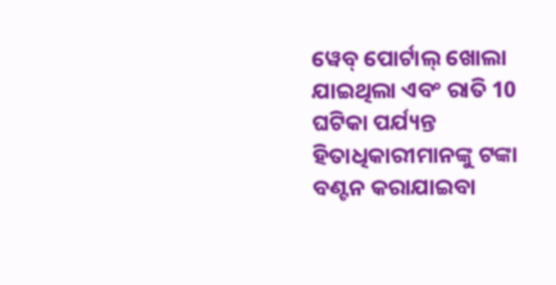ୱେବ୍ ପୋର୍ଟାଲ୍ ଖୋଲା ଯାଇଥିଲା ଏବଂ ରାତି 10 ଘଟିକା ପର୍ଯ୍ୟନ୍ତ ହିତାଧିକାରୀମାନଙ୍କୁ ଟଙ୍କା ବଣ୍ଟନ କରାଯାଇବା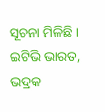ସୂଚନା ମିଳିଛି ।
ଇଟିଭି ଭାରତ, ଭଦ୍ରକ